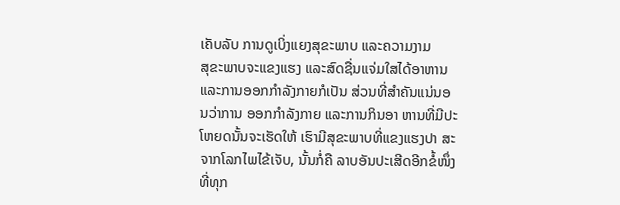ເຄັບລັບ ການດູເບິ່ງແຍງສຸຂະພາບ ແລະຄວາມງາມ
ສຸຂະພາບຈະແຂງແຮງ ແລະສົດຊື່ນແຈ່ມໃສໄດ້ອາຫານ ແລະການອອກກໍາລັງກາຍກໍເປັນ ສ່ວນທີ່ສຳຄັນແນ່ນອນວ່າການ ອອກກຳລັງກາຍ ແລະການກິນອາ ຫານທີ່ມີປະໂຫຍດນັ້ນຈະເຮັດໃຫ້ ເຮົາມີສຸຂະພາບທີ່ແຂງແຮງປາ ສະຈາກໂລກໄພໄຂ້ເຈັບ, ນັ້ນກໍ່ຄື ລາບອັນປະເສີດອີກຂໍ້ໜຶ່ງທີ່ທຸກ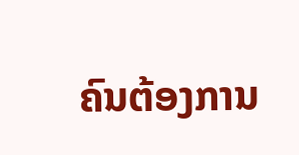ຄົນຕ້ອງການ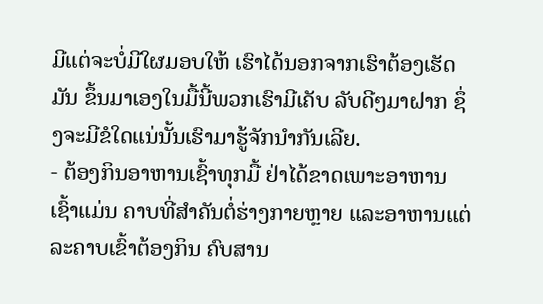ມີແຕ່ຈະບໍ່ມີໃຜມອບໃຫ້ ເຮົາໄດ້ນອກຈາກເຮົາຕ້ອງເຮັດມັນ ຂຶ້ນມາເອງໃນມື້ນີ້ພວກເຮົາມີເຄັບ ລັບດີໆມາຝາກ ຊຶ່ງຈະມີຂໍໃດແນ່ນັ້ນເຮົາມາຮູ້ຈັກນຳກັນເລີຍ.
- ຕ້ອງກິນອາຫານເຊົ້າທຸກມື້ ຢ່າໄດ້ຂາດເພາະອາຫານເຊົ້າແມ່ນ ຄາບທີ່ສຳຄັນຕໍ່ຮ່າງກາຍຫຼາຍ ແລະອາຫານແຕ່ລະຄາບເຂົ້າຕ້ອງກິນ ຄົບສານ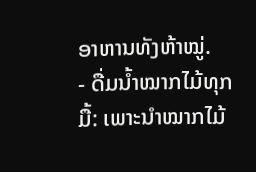ອາຫານທັງຫ້າໝູ່.
- ດື່ມນ້ຳໝາກໄມ້ທຸກມື້: ເພາະນໍາໝາກໄມ້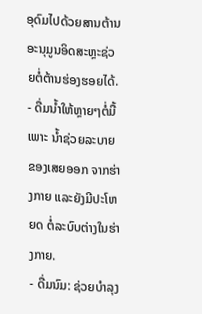ອຸດົມໄປດ້ວຍສານຕ້ານອະນຸມູນອິດສະຫຼະຊ່ວຍຕໍ່ຕ້ານຮ່ອງຮອຍໄດ້.
- ດື່ມນ້ຳໃຫ້ຫຼາຍໆຕໍ່ມື້ເພາະ ນ້ຳຊ່ວຍລະບາຍຂອງເສຍອອກ ຈາກຮ່າງກາຍ ແລະຍັງມີປະໂຫຍດ ຕໍ່ລະບົບຕ່າງໃນຮ່າງກາຍ.
- ດື່ມນົມ: ຊ່ວຍບຳລຸງ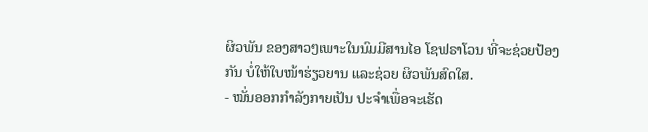ຜິວພັນ ຂອງສາວໆເພາະໃນນົມມີສານໄອ ໂຊຟຣາໂວນ ທີ່ຈະຊ່ວຍປ້ອງກັນ ບໍ່ໃຫ້ໃບໜ້າຮ່ຽວຍານ ແລະຊ່ວຍ ຜິວພັນສົດໃສ.
- ໝັ່ນອອກກຳລັງກາຍເປັນ ປະຈຳເພື່ອຈະເຮັດ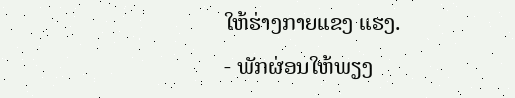ໃຫ້ຮ່າງກາຍແຂງ ແຮງ.
- ພັກຜ່ອນໃຫ້ພຽງ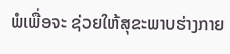ພໍເພື່ອຈະ ຊ່ວຍໃຫ້ສຸຂະພາບຮ່າງກາຍ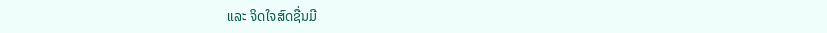ແລະ ຈິດໃຈສົດຊື່ນມີ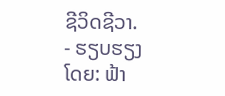ຊີວິດຊີວາ.
- ຮຽບຮຽງໂດຍ: ຟ້າ